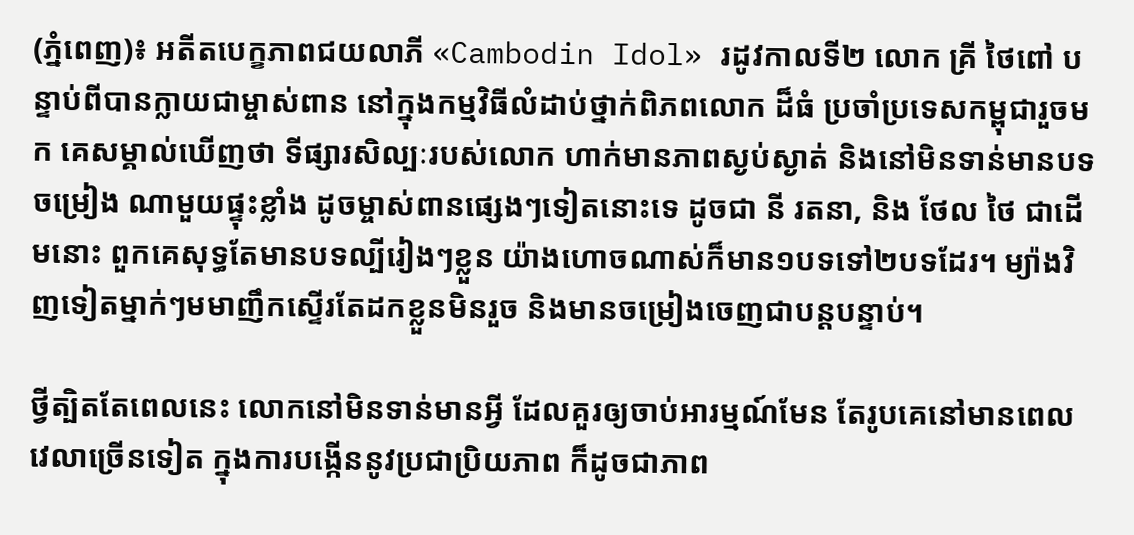(ភ្នំពេញ)៖ អតីតបេក្ខភាពជយលាភី «Cambodin Idol» រដូវកាលទី២ លោក គ្រី ថៃពៅ បន្ទាប់ពីបានក្លាយជាម្ចាស់ពាន នៅក្នុងកម្មវិធីលំដាប់ថ្នាក់ពិភពលោក ដ៏ធំ ប្រចាំប្រទេសកម្ពុជារួចមក គេសម្គាល់ឃើញថា ទីផ្សារសិល្បៈរបស់លោក ហាក់មានភាពស្ងប់ស្ងាត់ និងនៅមិនទាន់មានបទចម្រៀង ណាមួយផ្ទុះខ្លាំង ដូចម្ចាស់ពានផ្សេងៗទៀតនោះទេ ដូចជា នី រតនា, និង ថែល ថៃ ជាដើមនោះ ពួកគេសុទ្ធតែមានបទល្បីរៀងៗខ្លួន យ៉ាងហោចណាស់ក៏មាន១បទទៅ២បទដែរ។ ម្យ៉ាងវិញទៀតម្នាក់ៗមមាញឹកស្ទើរតែដកខ្លួនមិនរួច និងមានចម្រៀងចេញជាបន្តបន្ទាប់។

ថ្វីត្បិតតែពេលនេះ លោកនៅមិនទាន់មានអ្វី ដែលគួរឲ្យចាប់អារម្មណ៍មែន តែរូបគេនៅមានពេលវេលាច្រើនទៀត ក្នុងការបង្កើននូវប្រជាប្រិយភាព ក៏ដូចជាភាព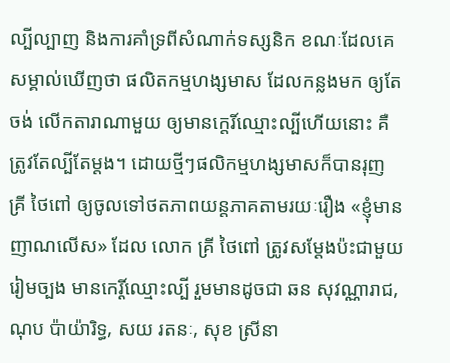ល្បីល្បាញ និងការគាំទ្រពីសំណាក់ទស្សនិក ខណៈដែលគេសម្គាល់ឃើញថា ផលិតកម្មហង្សមាស ដែលកន្លងមក ឲ្យតែចង់ លើកតារាណាមួយ ឲ្យមានកេ្តរិ៍ឈ្មោះល្បីហើយនោះ គឺត្រូវតែល្បីតែម្ដង។ ដោយថ្មីៗផលិកម្មហង្សមាសក៏បានរុញ គ្រី ថៃពៅ ឲ្យចូលទៅថតភាពយន្តភាគតាមរយៈរឿង «ខ្ញុំមានញាណលើស» ដែល លោក គ្រី ថៃពៅ ត្រូវសម្តែងប៉ះជាមួយរៀមច្បង មានកេរ្តិ៍ឈ្មោះល្បី រួមមានដូចជា ឆន សុវណ្ណារាជ, ណុប ប៉ាយ៉ារិទ្ធ, សយ រតនៈ, សុខ ស្រីនា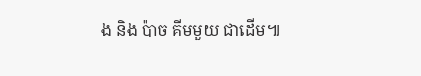ង និង ប៉ាច គីមមួយ ជាដើម៕